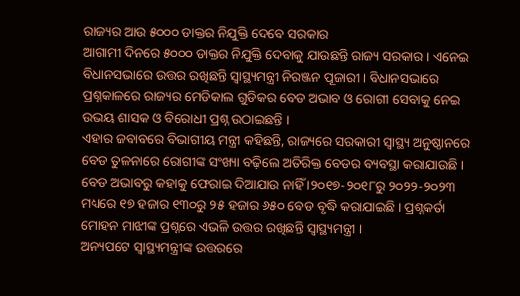ରାଜ୍ୟର ଆଉ ୫୦୦୦ ଡାକ୍ତର ନିଯୁକ୍ତି ଦେବେ ସରକାର
ଆଗାମୀ ଦିନରେ ୫୦୦୦ ଡାକ୍ତର ନିଯୁକ୍ତି ଦେବାକୁ ଯାଉଛନ୍ତି ରାଜ୍ୟ ସରକାର । ଏନେଇ ବିଧାନସଭାରେ ଉତ୍ତର ରଖିଛନ୍ତି ସ୍ୱାସ୍ଥ୍ୟମନ୍ତ୍ରୀ ନିରଞ୍ଜନ ପୂଜାରୀ । ବିଧାନସଭାରେ ପ୍ରଶ୍ନକାଳରେ ରାଜ୍ୟର ମେଡିକାଲ ଗୁଡିକର ବେଡ ଅଭାବ ଓ ରୋଗୀ ସେବାକୁ ନେଇ ଉଭୟ ଶାସକ ଓ ବିରୋଧୀ ପ୍ରଶ୍ନ ଉଠାଇଛନ୍ତି ।
ଏହାର ଜବାବରେ ବିଭାଗୀୟ ମନ୍ତ୍ରୀ କହିଛନ୍ତି, ରାଜ୍ୟରେ ସରକାରୀ ସ୍ୱାସ୍ଥ୍ୟ ଅନୁଷ୍ଠାନରେ ବେଡ ତୁଳନାରେ ରୋଗୀଙ୍କ ସଂଖ୍ୟା ବଢ଼ିଲେ ଅତିରିକ୍ତ ବେଡର ବ୍ୟବସ୍ଥା କରାଯାଉଛି । ବେଡ ଅଭାବରୁ କହାକୁ ଫେରାଇ ଦିଆଯାଉ ନାହିଁ ।୨୦୧୭-୨୦୧୮ରୁ ୨୦୨୨-୨୦୨୩ ମଧ୍ୟରେ ୧୭ ହଜାର ୧୩୦ରୁ ୨୫ ହଜାର ୬୫୦ ବେଡ ବୃଦ୍ଧି କରାଯାଇଛି । ପ୍ରଶ୍ନକର୍ତା ମୋହନ ମାଝୀଙ୍କ ପ୍ରଶ୍ନରେ ଏଭଳି ଉତ୍ତର ରଖିଛନ୍ତି ସ୍ୱାସ୍ଥ୍ୟମନ୍ତ୍ରୀ ।
ଅନ୍ୟପଟେ ସ୍ୱାସ୍ଥ୍ୟମନ୍ତ୍ରୀଙ୍କ ଉତ୍ତରରେ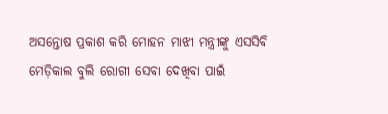ଅସନ୍ତୋଷ ପ୍ରକାଶ କରି ମୋହନ ମାଝୀ ମନ୍ତ୍ରୀଙ୍କୁ ଏସସିବି ମେଡ଼ିକାଲ ବୁଲି ରୋଗୀ ସେବା ଦେଖିବା ପାଇଁ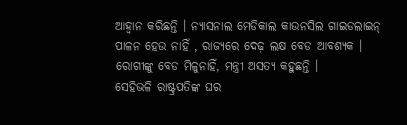ଆହ୍ୱାନ କରିଛନ୍ତି । ନ୍ୟାସନାଲ ମେଡିକାଲ କାଉନସିଲ ଗାଇଡଲାଇନ୍ ପାଳନ ହେଉ ନାହିଁ , ରାଜ୍ୟରେ ଦେଢ଼ ଲକ୍ଷ ବେଡ ଆବଶ୍ୟକ । ରୋଗୀଙ୍କୁ ବେଡ ମିଳୁନାହିଁ, ମନ୍ତ୍ରୀ ଅସତ୍ୟ କହୁଛନ୍ତି ।
ସେହିଭଳି ରାଷ୍ଟ୍ରପତିଙ୍କ ଘର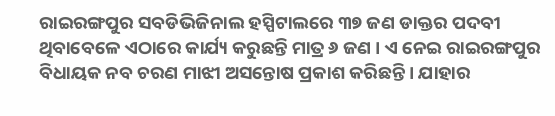ରାଇରଙ୍ଗପୁର ସବଡିଭିଜିନାଲ ହସ୍ପିଟାଲରେ ୩୭ ଜଣ ଡାକ୍ତର ପଦବୀ ଥିବାବେଳେ ଏଠାରେ କାର୍ଯ୍ୟ କରୁଛନ୍ତି ମାତ୍ର ୬ ଜଣ । ଏ ନେଇ ରାଇରଙ୍ଗପୁର ବିଧାୟକ ନବ ଚରଣ ମାଝୀ ଅସନ୍ତୋଷ ପ୍ରକାଶ କରିଛନ୍ତି । ଯାହାର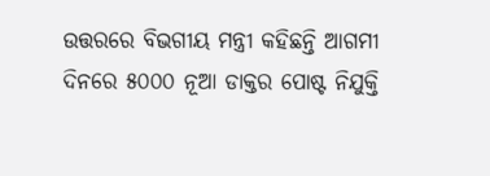ଉତ୍ତରରେ ବିଭଗୀୟ ମନ୍ତ୍ରୀ କହିଛନ୍ତି ଆଗମୀ ଦିନରେ ୫୦୦୦ ନୂଆ ଡାକ୍ତର ପୋଷ୍ଟ ନିଯୁକ୍ତି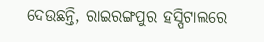ଦେଉଛନ୍ତି, ରାଇରଙ୍ଗପୁର ହସ୍ପିଟାଲରେ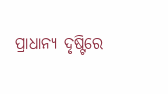ପ୍ରାଧାନ୍ୟ ଦୃଷ୍ଟିରେ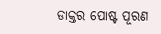ଡାକ୍ତର ପୋଷ୍ଟ ପୂରଣ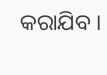କରାଯିବ ।